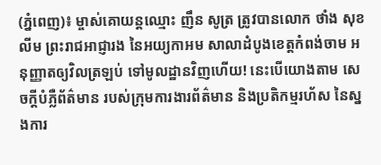(ភ្នំពេញ)៖ ម្ចាស់គោយន្តឈ្មោះ ញឹន សូត្រ ត្រូវបានលោក ថាំង សុខលីម ព្រះរាជអាជ្ញារង នៃអយ្យកាអម សាលាដំបូងខេត្តកំពង់ចាម អនុញ្ញាតឲ្យវិលត្រឡប់ ទៅមូលដ្ឋានវិញហើយ! នេះបើយោងតាម សេចក្តីបំភ្លឺព័ត៌មាន របស់ក្រុមការងារព័ត៌មាន និងប្រតិកម្មរហ័ស នៃស្នងការ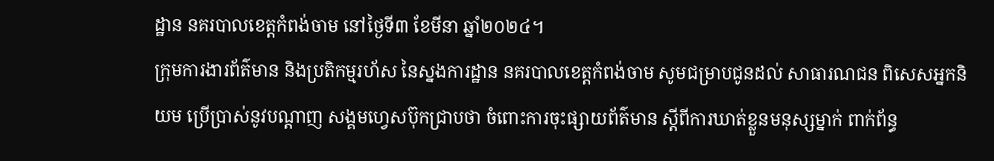ដ្ឋាន នគរបាលខេត្តកំពង់ចាម នៅថ្ងៃទី៣ ខែមីនា ឆ្នាំ២០២៤។
ក្រុមការងារព័ត៌មាន និងប្រតិកម្មរហ័ស នៃស្នងការដ្ឋាន នគរបាលខេត្តកំពង់ចាម សូមជម្រាបជូនដល់ សាធារណជន ពិសេសអ្នកនិយម ប្រើប្រាស់នូវបណ្ដាញ សង្គមហ្វេសប៊ុកជ្រាបថា ចំពោះការចុះផ្សាយព័ត៌មាន ស្ដីពីការឃាត់ខ្លួនមនុស្សម្នាក់ ពាក់ព័ន្ធ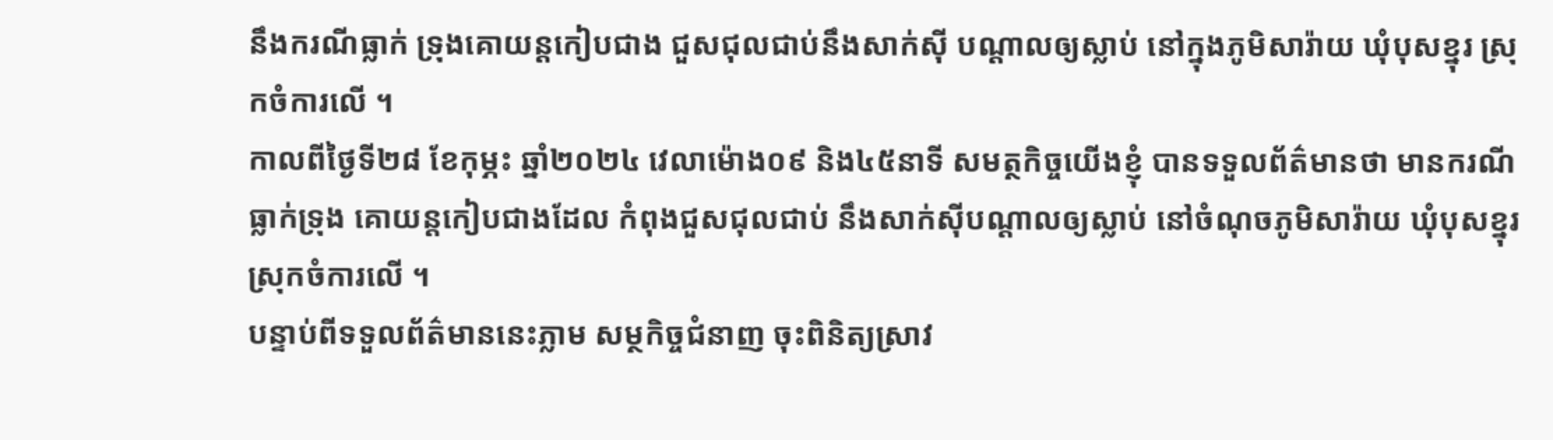នឹងករណីធ្លាក់ ទ្រុងគោយន្តកៀបជាង ជួសជុលជាប់នឹងសាក់ស៊ី បណ្តាលឲ្យស្លាប់ នៅក្នុងភូមិសារ៉ាយ ឃុំបុសខ្នុរ ស្រុកចំការលើ ។
កាលពីថ្ងៃទី២៨ ខែកុម្ភះ ឆ្នាំ២០២៤ វេលាម៉ោង០៩ និង៤៥នាទី សមត្ថកិច្ចយើងខ្ញុំ បានទទួលព័ត៌មានថា មានករណីធ្លាក់ទ្រុង គោយន្តកៀបជាងដែល កំពុងជួសជុលជាប់ នឹងសាក់ស៊ីបណ្តាលឲ្យស្លាប់ នៅចំណុចភូមិសារ៉ាយ ឃុំបុសខ្នុរ ស្រុកចំការលើ ។
បន្ទាប់ពីទទួលព័ត៌មាននេះភ្លាម សម្ថកិច្ចជំនាញ ចុះពិនិត្យស្រាវ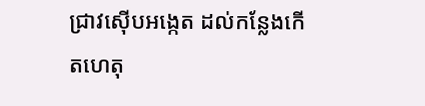ជ្រាវស៊ើបអង្កេត ដល់កន្លែងកើតហេតុ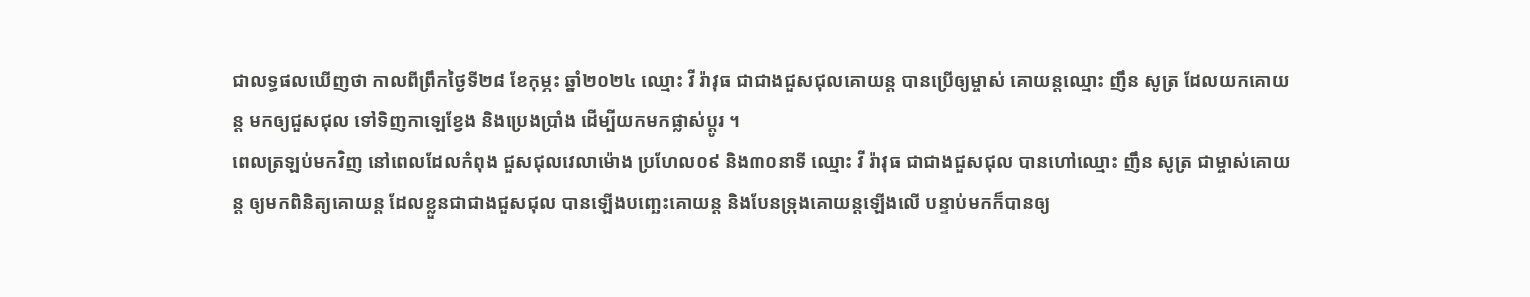ជាលទ្ធផលឃើញថា កាលពីព្រឹកថ្ងៃទី២៨ ខែកុម្ភះ ឆ្នាំ២០២៤ ឈ្មោះ វី រ៉ាវុធ ជាជាងជួសជុលគោយន្ត បានប្រើឲ្យម្ចាស់ គោយន្តឈ្មោះ ញឹន សូត្រ ដែលយកគោយន្ត មកឲ្យជួសជុល ទៅទិញកាឡេខ្វែង និងប្រេងប្រាំង ដើម្បីយកមកផ្លាស់ប្តូរ ។
ពេលត្រឡប់មកវិញ នៅពេលដែលកំពុង ជួសជុលវេលាម៉ោង ប្រហែល០៩ និង៣០នាទី ឈ្មោះ វី រ៉ាវុធ ជាជាងជួសជុល បានហៅឈ្មោះ ញឹន សូត្រ ជាម្ចាស់គោយន្ត ឲ្យមកពិនិត្យគោយន្ត ដែលខ្លួនជាជាងជួសជុល បានឡើងបញ្ឆេះគោយន្ត និងបែនទ្រុងគោយន្តឡើងលើ បន្ទាប់មកក៏បានឲ្យ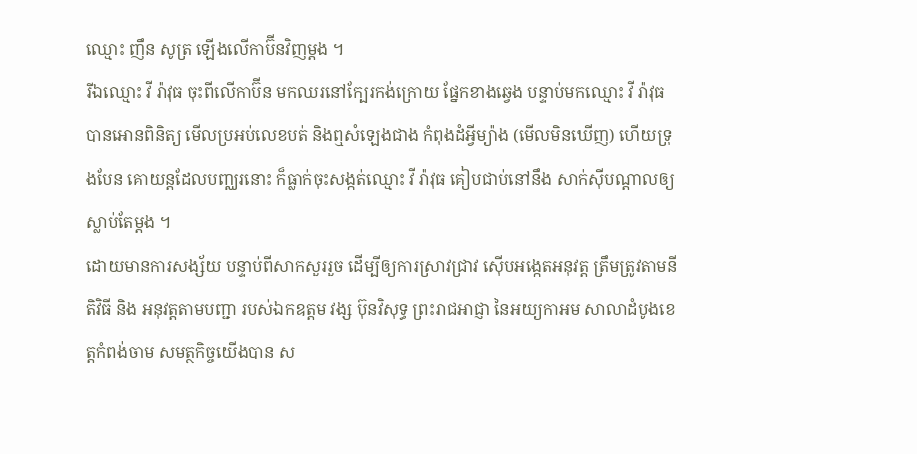ឈ្មោះ ញឹន សូត្រ ឡើងលើកាប៊ីនវិញម្តង ។
រីឯឈ្មោះ វី រ៉ាវុធ ចុះពីលើកាប៊ីន មកឈរនៅក្បែរកង់ក្រោយ ផ្នែកខាងឆ្វេង បន្ទាប់មកឈ្មោះ វី រ៉ាវុធ បានអោនពិនិត្យ មើលប្រអប់លេខបត់ និងឮសំឡេងជាង កំពុងដំអ្វីម្យ៉ាង (មើលមិនឃើញ) ហើយទ្រុងបែន គោយន្តដែលបញ្ឈរនោះ ក៏ធ្លាក់ចុះសង្កត់ឈ្មោះ វី រ៉ាវុធ គៀបជាប់នៅនឹង សាក់ស៊ីបណ្តាលឲ្យស្លាប់តែម្តង ។
ដោយមានការសង្ស័យ បន្ទាប់ពីសាកសួររួច ដើម្បីឲ្យការស្រាវជ្រាវ ស៊ើបអង្កេតអនុវត្ត ត្រឹមត្រូវតាមនីតិវិធី និង អនុវត្តតាមបញ្ជា របស់ឯកឧត្តម វង្ស ប៊ុនវិសុទ្ធ ព្រះរាជអាជ្ញា នៃអយ្យកាអម សាលាដំបូងខេត្តកំពង់ចាម សមត្ថកិច្ចយើងបាន ស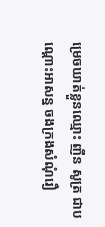ម្រេចឃាត់ខ្លួនឈ្មោះ ញឹន សូត្រ ជាបណ្ដោះអាសន្ន ចងក្រងសំណុំរឿ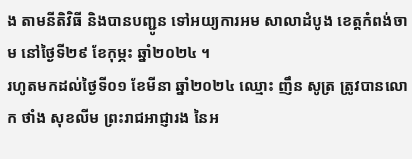ង តាមនីតិវិធី និងបានបញ្ជូន ទៅអយ្យការអម សាលាដំបូង ខេត្តកំពង់ចាម នៅថ្ងៃទី២៩ ខែកុម្ភះ ឆ្នាំ២០២៤ ។
រហូតមកដល់ថ្ងៃទី០១ ខែមីនា ឆ្នាំ២០២៤ ឈ្មោះ ញឹន សូត្រ ត្រូវបានលោក ថាំង សុខលីម ព្រះរាជអាជ្ញារង នៃអ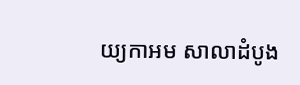យ្យកាអម សាលាដំបូង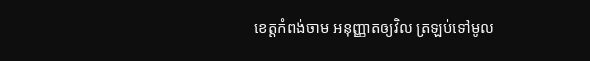ខេត្តកំពង់ចាម អនុញ្ញាតឲ្យវិល ត្រឡប់ទៅមូល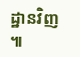ដ្ឋានវិញ ៕